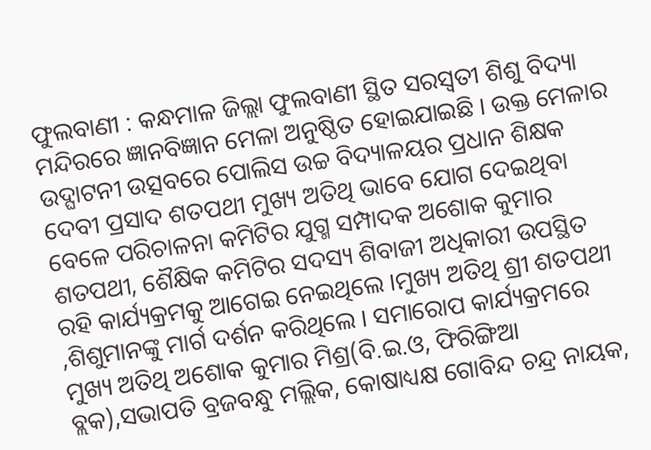ଫୁଲବାଣୀ : କନ୍ଧମାଳ ଜିଲ୍ଲା ଫୁଲବାଣୀ ସ୍ଥିତ ସରସ୍ୱତୀ ଶିଶୁ ବିଦ୍ୟା ମନ୍ଦିରରେ ଜ୍ଞାନବିଜ୍ଞାନ ମେଳା ଅନୁଷ୍ଠିତ ହୋଇଯାଇଛି । ଉକ୍ତ ମେଳାର ଉଦ୍ଘାଟନୀ ଉତ୍ସବରେ ପୋଲିସ ଉଚ୍ଚ ବିଦ୍ୟାଳୟର ପ୍ରଧାନ ଶିକ୍ଷକ ଦେବୀ ପ୍ରସାଦ ଶତପଥୀ ମୁଖ୍ୟ ଅତିଥି ଭାବେ ଯୋଗ ଦେଇଥିବା ବେଳେ ପରିଚାଳନା କମିଟିର ଯୁଗ୍ମ ସମ୍ପାଦକ ଅଶୋକ କୁମାର ଶତପଥୀ, ଶୈକ୍ଷିକ କମିଟିର ସଦସ୍ୟ ଶିବାଜୀ ଅଧିକାରୀ ଉପସ୍ଥିତ ରହି କାର୍ଯ୍ୟକ୍ରମକୁ ଆଗେଇ ନେଇଥିଲେ ।ମୁଖ୍ୟ ଅତିଥି ଶ୍ରୀ ଶତପଥୀ ,ଶିଶୁମାନଙ୍କୁ ମାର୍ଗ ଦର୍ଶନ କରିଥିଲେ । ସମାରୋପ କାର୍ଯ୍ୟକ୍ରମରେ ମୁଖ୍ୟ ଅତିଥି ଅଶୋକ କୁମାର ମିଶ୍ର(ବି.ଇ.ଓ, ଫିରିଙ୍ଗିଆ ବ୍ଲକ),ସଭାପତି ବ୍ରଜବନ୍ଧୁ ମଲ୍ଲିକ, କୋଷାଧ୍ୟକ୍ଷ ଗୋବିନ୍ଦ ଚନ୍ଦ୍ର ନାୟକ,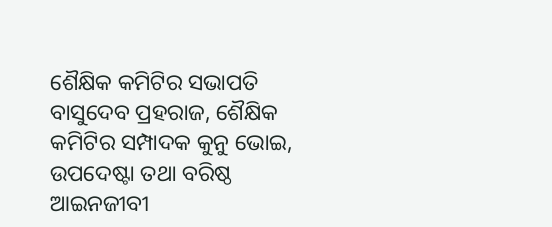ଶୈକ୍ଷିକ କମିଟିର ସଭାପତି ବାସୁଦେବ ପ୍ରହରାଜ, ଶୈକ୍ଷିକ କମିଟିର ସମ୍ପାଦକ କୁନୁ ଭୋଇ, ଉପଦେଷ୍ଟା ତଥା ବରିଷ୍ଠ ଆଇନଜୀବୀ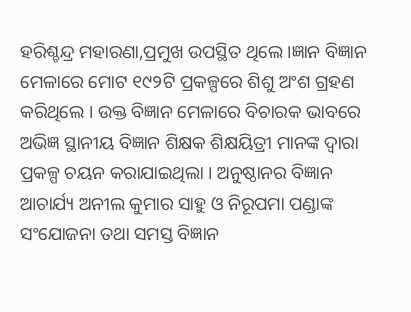ହରିଶ୍ଚନ୍ଦ୍ର ମହାରଣା,ପ୍ରମୁଖ ଉପସ୍ଥିତ ଥିଲେ ।ଜ୍ଞାନ ବିଜ୍ଞାନ ମେଳାରେ ମୋଟ ୧୯୨ଟି ପ୍ରକଳ୍ପରେ ଶିଶୁ ଅଂଶ ଗ୍ରହଣ କରିଥିଲେ । ଉକ୍ତ ବିଜ୍ଞାନ ମେଳାରେ ବିଚାରକ ଭାବରେ ଅଭିଜ୍ଞ ସ୍ଥାନୀୟ ବିଜ୍ଞାନ ଶିକ୍ଷକ ଶିକ୍ଷୟିତ୍ରୀ ମାନଙ୍କ ଦ୍ୱାରା ପ୍ରକଳ୍ପ ଚୟନ କରାଯାଇଥିଲା । ଅନୁଷ୍ଠାନର ବିଜ୍ଞାନ ଆଚାର୍ଯ୍ୟ ଅନୀଲ କୁମାର ସାହୁ ଓ ନିରୂପମା ପଣ୍ଡାଙ୍କ ସଂଯୋଜନା ତଥା ସମସ୍ତ ବିଜ୍ଞାନ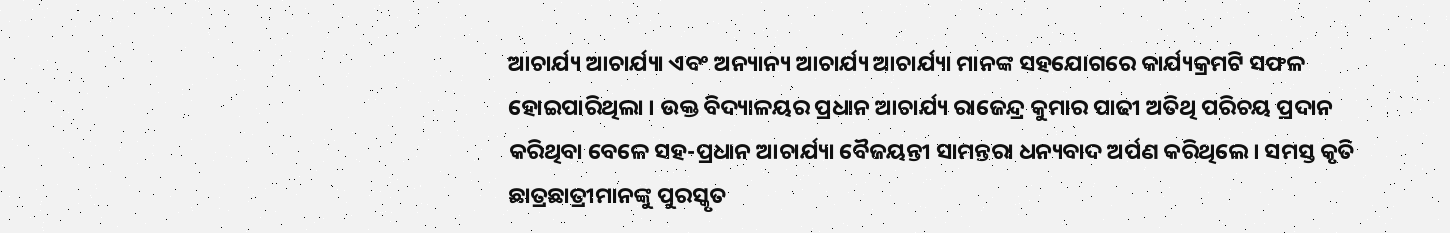ଆଚାର୍ଯ୍ୟ ଆଚାର୍ଯ୍ୟା ଏବଂ ଅନ୍ୟାନ୍ୟ ଆଚାର୍ଯ୍ୟ ଆଚାର୍ଯ୍ୟା ମାନଙ୍କ ସହଯୋଗରେ କାର୍ଯ୍ୟକ୍ରମଟି ସଫଳ ହୋଇପାରିଥିଲା । ଉକ୍ତ ବିଦ୍ୟାଳୟର ପ୍ରଧାନ ଆଚାର୍ଯ୍ୟ ରାଜେନ୍ଦ୍ର କୁମାର ପାଢୀ ଅତିଥି ପରିଚୟ ପ୍ରଦାନ କରିଥିବା ବେଳେ ସହ-ପ୍ରଧାନ ଆଚାର୍ଯ୍ୟା ବୈଜୟନ୍ତୀ ସାମନ୍ତରା ଧନ୍ୟବାଦ ଅର୍ପଣ କରିଥିଲେ । ସମସ୍ତ କୃତି ଛାତ୍ରଛାତ୍ରୀମାନଙ୍କୁ ପୁରସ୍କୃତ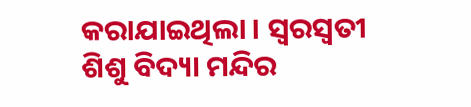କରାଯାଇଥିଲା । ସ୍ୱରସ୍ୱତୀ ଶିଶୁ ବିଦ୍ୟା ମନ୍ଦିର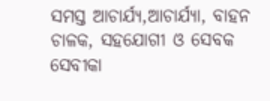ସମସ୍ତ ଆଚାର୍ଯ୍ୟ,ଆଚାର୍ଯ୍ୟା, ବାହନ ଚାଳକ, ସହଯୋଗୀ ଓ ସେବକ ସେବୀକା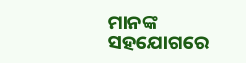ମାନଙ୍କ ସହଯୋଗରେ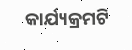କାର୍ଯ୍ୟକ୍ରମଟି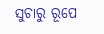ସୁଚାରୁ ରୂପେ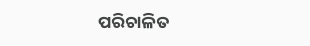ପରିଚାଳିତ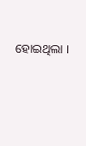ହୋଇଥିଲା ।